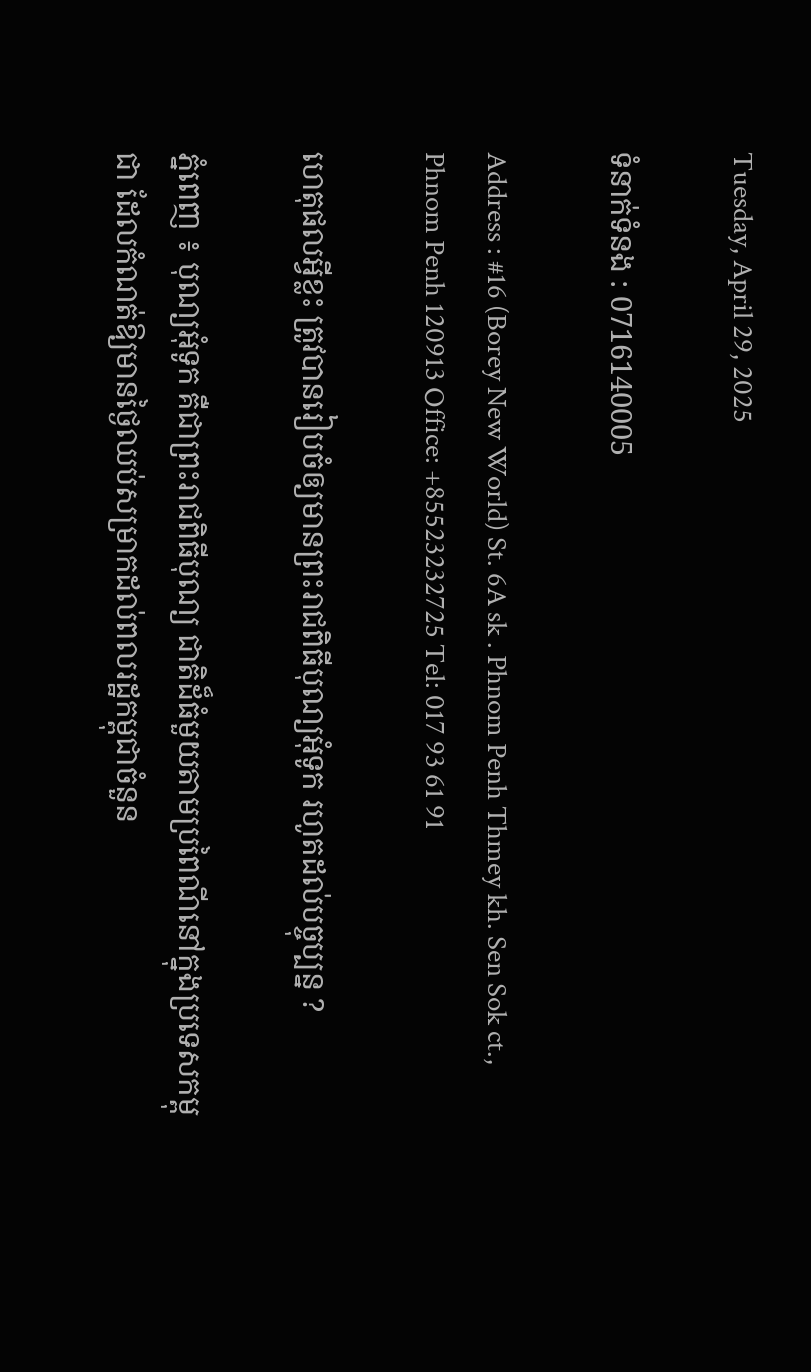Tuesday, April 29, 2025

ទំនាក់ទំនង : 0716140005

Address : #16 (Borey New World) St. 6A sk . Phnom Penh Thmey kh. Sen Sok ct., Phnom Penh 120913 Office: +85523232725 Tel: 017 93 61 91

ហេតុផលអ្វីខ្លះ ត្រូវបានរៀបចំឲ្យមានព្រះរាជពិធីបុណ្យអុំទូក រហូតដល់បច្ចុប្បន្ន ?

ភ្នំពេញ ៖ បុណ្យអុំទូក គឺជាព្រះរាជពិធីបុណ្យ ជាតិដ៏ធំមួយតាមប្រពៃណីនៅក្នុងប្រទេសកម្ពុជា ដែលកំណត់ឱ្យមានថ្ងៃឈប់សម្រាកដល់ពលរដ្ឋកម្ពុជាចំនួន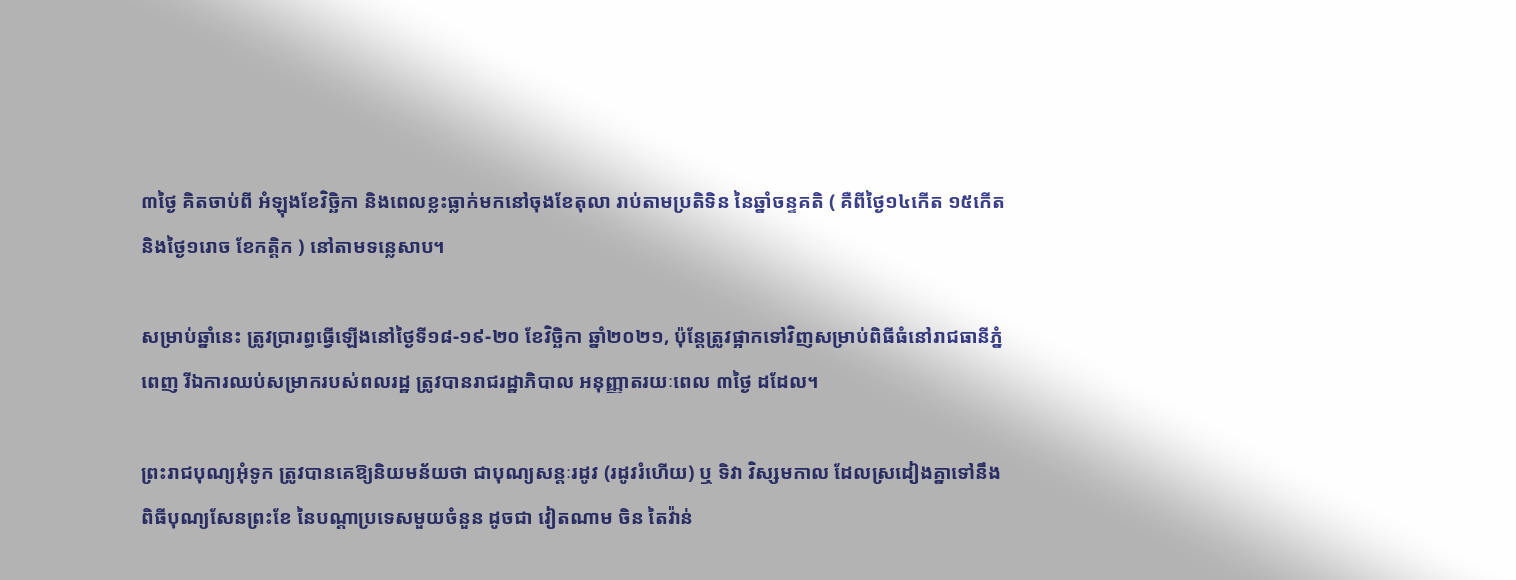៣ថ្ងៃ គិតចាប់ពី អំឡុងខែវិច្ឆិកា និងពេលខ្លះធ្លាក់មកនៅចុងខែតុលា រាប់តាមប្រតិទិន នៃឆ្នាំចន្ទគតិ ( គឺពីថ្ងៃ១៤កើត ១៥កើត និងថ្ងៃ១រោច ខែកត្តិក ) នៅតាមទន្លេសាប។

សម្រាប់ឆ្នាំនេះ ត្រូវប្រារព្ធធ្វើឡើងនៅថ្ងៃទី១៨-១៩-២០ ខែវិច្ឆិកា ឆ្នាំ២០២១, ប៉ុន្តែត្រូវផ្អាកទៅវិញសម្រាប់ពិធីធំនៅរាជធានីភ្នំពេញ រីឯការឈប់សម្រាករបស់ពលរដ្ឋ ត្រូវបានរាជរដ្ឋាភិបាល អនុញ្ញាតរយៈពេល ៣ថ្ងៃ ដដែល។

ព្រះរាជបុណ្យអុំទូក ត្រូវបានគេឱ្យនិយមន័យថា ជាបុណ្យសន្តៈរដូវ (រដូវរំហើយ) ឬ ទិវា វិស្សមកាល ដែលស្រដៀងគ្នាទៅនឹងពិធីបុណ្យសែនព្រះខែ នៃបណ្ដាប្រទេសមួយចំនួន ដូចជា វៀតណាម ចិន តៃវ៉ាន់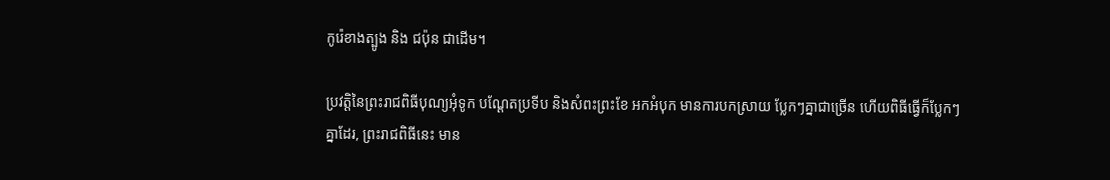កូរ៉េខាងត្បូង និង ជប៉ុន ជាដើម។

ប្រវត្តិនៃព្រះរាជពិធីបុណ្យអុំទូក បណ្តែតប្រទីប និងសំពះព្រះខែ អកអំបុក មានការបកស្រាយ ប្លែកៗគ្នាជាច្រើន ហើយពិធីធ្វើក៏ប្លែកៗគ្នាដែរ, ព្រះរាជពិធីនេះ មាន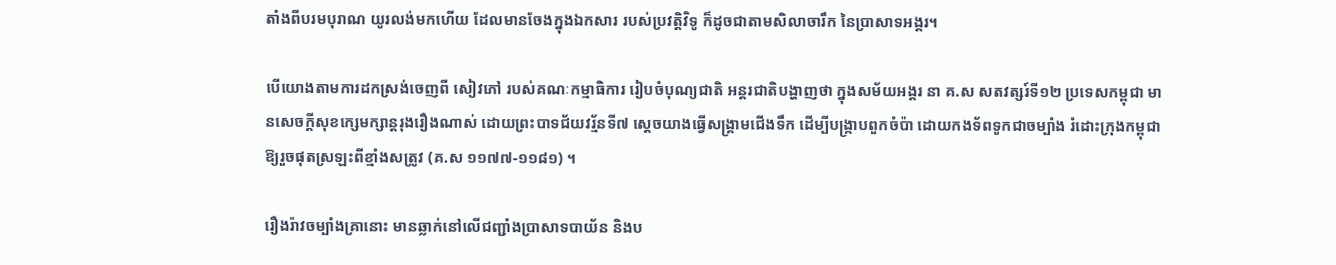តាំងពីបរមបុរាណ យូរលង់មកហើយ ដែលមានចែងក្នុងឯកសារ របស់ប្រវត្តិវិទូ ក៏ដូចជាតាមសិលាចារឹក នៃប្រាសាទអង្គរ។

បើយោងតាមការដកស្រង់ចេញពី សៀវភៅ របស់គណៈកម្មាធិការ រៀបចំបុណ្យជាតិ អន្តរជាតិបង្ហាញថា ក្នុងសម័យអង្គរ នា គ.ស សតវត្សរ៍ទី១២ ប្រទេសកម្ពុជា មានសេចក្តីសុខក្សេមក្សាន្តរុងរឿងណាស់ ដោយព្រះបាទជ័យវរ្ម័នទី៧ ស្តេចយាងធ្វើសង្គ្រាមជើងទឹក ដើម្បីបង្ក្រាបពួកចំប៉ា ដោយកងទ័ពទូកជាចម្បាំង រំដោះក្រុងកម្ពុជា ឱ្យរួចផុតស្រឡះពីខ្មាំងសត្រូវ (គ.ស ១១៧៧-១១៨១) ។

រឿងរ៉ាវចម្បាំងគ្រានោះ មានឆ្លាក់នៅលើជញ្ជាំងប្រាសាទបាយ័ន និងប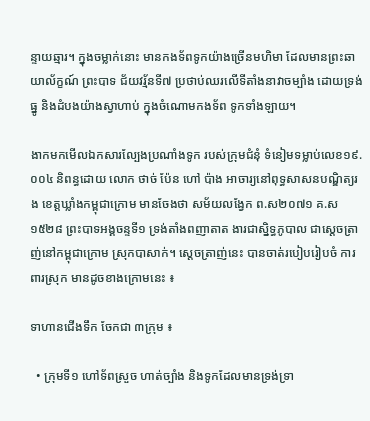ន្ទាយឆ្មារ។ ក្នុងចម្លាក់នោះ មានកងទ័ពទូកយ៉ាងច្រើនមហិមា ដែលមានព្រះឆាយាល័ក្ខណ៍ ព្រះបាទ ជ័យវរ្ម័នទី៧ ប្រថាប់ឈរលើទីតាំងនាវាចម្បាំង ដោយទ្រង់ធ្នូ និងដំបងយ៉ាងស្វាហាប់ ក្នុងចំណោមកងទ័ព ទូកទាំងឡាយ។

ងាកមកមើលឯកសារល្បែងប្រណាំងទូក របស់ក្រុមជំនុំ ទំនៀមទម្លាប់លេខ១៩.០០៤ និពន្ធដោយ លោក ថាច់ ប៉ែន ហៅ ប៉ាង អាចារ្យនៅពុទ្ធសាសនបណ្ឌិត្យរង ខេត្តឃ្លាំងកម្ពុជាក្រោម មានចែងថា សម័យលង្វែក ព.ស២០៧១ គ.ស១៥២៨ ព្រះបាទអង្គចន្ទទី១ ទ្រង់តាំងពញាតាត ងារជាស្និទ្ធភូបាល ជាស្តេចត្រាញ់នៅកម្ពុជាក្រោម ស្រុកបាសាក់។ ស្តេចត្រាញ់នេះ បានចាត់របៀបរៀបចំ ការពារស្រុក មានដូចខាងក្រោមនេះ ៖

ទាហានជើងទឹក ចែកជា ៣ក្រុម ៖

  • ក្រុមទី១ ហៅទ័ពស្រួច ហាត់ច្បាំង និងទូកដែលមានទ្រង់ទ្រា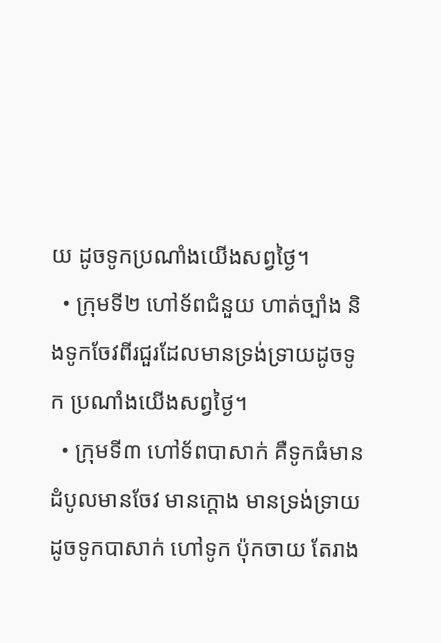យ ដូចទូកប្រណាំងយើងសព្វថ្ងៃ។
  • ក្រុមទី២ ហៅទ័ពជំនួយ ហាត់ច្បាំង និងទូកចែវពីរជួរដែលមានទ្រង់ទ្រាយដូចទូក ប្រណាំងយើងសព្វថ្ងៃ។
  • ក្រុមទី៣ ហៅទ័ពបាសាក់ គឺទូកធំមានដំបូលមានចែវ មានក្តោង មានទ្រង់ទ្រាយដូចទូកបាសាក់ ហៅទូក ប៉ុកចាយ តែរាង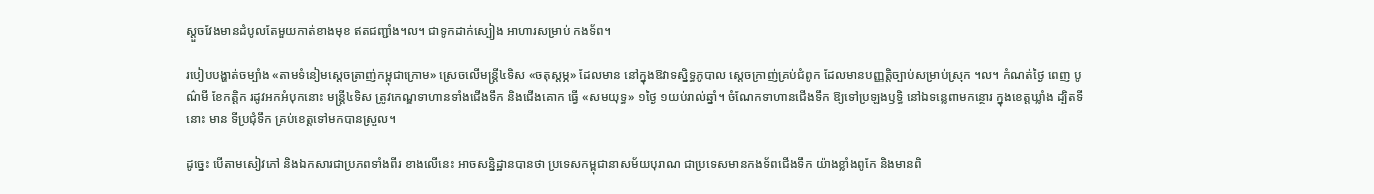ស្តួចវែងមានដំបូលតែមួយកាត់ខាងមុខ ឥតជញ្ជាំង។ល។ ជាទូកដាក់ស្បៀង អាហារសម្រាប់ កងទ័ព។

របៀបបង្ហាត់ចម្បាំង «តាមទំនៀមស្តេចត្រាញ់កម្ពុជាក្រោម» ស្រេចលើមន្ត្រី៤ទិស «ចតុស្តម្ភ» ដែលមាន នៅក្នុងឱវាទស្និទ្ធភូបាល ស្តេចក្រាញ់គ្រប់ជំពូក ដែលមានបញ្ញត្តិច្បាប់សម្រាប់ស្រុក ។ល។ កំណត់ថ្ងៃ ពេញ បូណ៌មី ខែកត្តិក រដូវអកអំបុកនោះ មន្ត្រី៤ទិស ត្រូវកេណ្ឌទាហានទាំងជើងទឹក និងជើងគោក ធ្វើ «សមយុទ្ធ» ១ថ្ងៃ ១យប់រាល់ឆ្នាំ។ ចំណែកទាហានជើងទឹក ឱ្យទៅប្រឡងឫទ្ធិ នៅឯទន្លេពាមកន្ថោរ ក្នុងខេត្តឃ្លាំង ដ្បិតទីនោះ មាន ទីប្រជុំទឹក គ្រប់ខេត្តទៅមកបានស្រួល។

ដូច្នេះ បើតាមសៀវភៅ និងឯកសារជាប្រភពទាំងពីរ ខាងលើនេះ អាចសន្និដ្ឋានបានថា ប្រទេសកម្ពុជានាសម័យបុរាណ ជាប្រទេសមានកងទ័ពជើងទឹក យ៉ាងខ្លាំងពូកែ និងមានពិ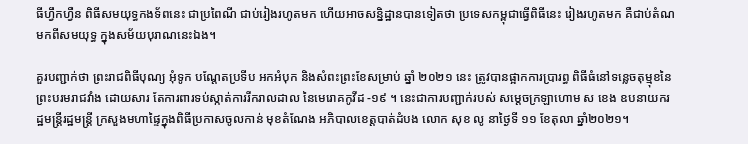ធីហ្វឹកហ្វឺន ពិធីសមយុទ្ធកងទ័ពនេះ ជាប្រពៃណី ជាប់រៀងរហូតមក ហើយអាចសន្និដ្ឋានបានទៀតថា ប្រទេសកម្ពុជាធ្វើពិធីនេះ រៀងរហូតមក គឺជាប់តំណ មកពីសមយុទ្ធ ក្នុងសម័យបុរាណនេះឯង។

គួរបញ្ជាក់ថា ព្រះរាជពិធីបុណ្យ អុំទូក បណ្តែតប្រទីប អកអំបុក និងសំពះព្រះខែសម្រាប់ ឆ្នាំ ២០២១ នេះ ត្រូវបានផ្អាកការប្រារព្ធ ពិធីធំនៅទន្លេចតុម្មុខនៃព្រះបរមរាជវាំង ដោយសារ តែការពារទប់ស្កាត់ការរីករាលដាល នៃមេរោគកូវីដ -១៩ ។ នេះជាការបញ្ជាក់របស់ សម្តេចក្រឡាហោម ស ខេង ឧបនាយករដ្ឋមន្ត្រីរដ្ឋមន្ត្រី ក្រសួងមហាផ្ទៃក្នុងពិធីប្រកាសចូលកាន់ មុខតំណែង អភិបាលខេត្តបាត់ដំបង លោក សុខ លូ នាថ្ងៃទី ១១ ខែតុលា ឆ្នាំ២០២១។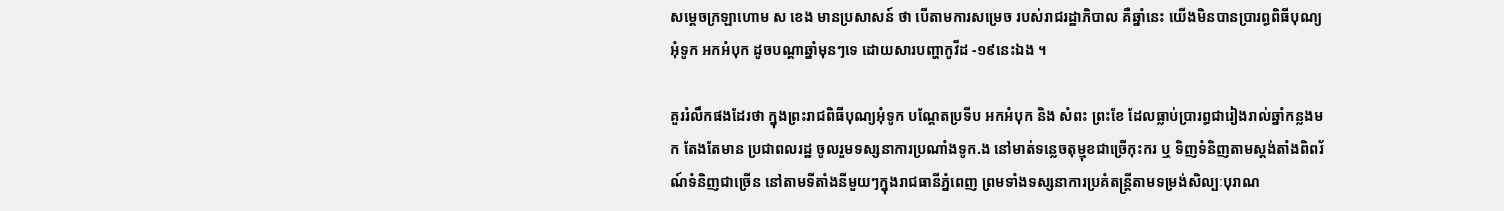សម្ដេចក្រឡាហោម ស ខេង មានប្រសាសន៍ ថា បើតាមការសម្រេច របស់រាជរដ្ឋាភិបាល គឺឆ្នាំនេះ យើងមិនបានប្រារព្ធពិធីបុណ្យ អុំទូក អកអំបុក ដូចបណ្តាឆ្នាំមុនៗទេ ដោយសារបញ្ហាកូវីដ -១៩នេះឯង ។

គួររំលឹកផងដែរថា ក្នុងព្រះរាជពិធីបុណ្យអុំទូក បណ្តែតប្រទីប អកអំបុក និង សំពះ ព្រះខែ ដែលធ្លាប់ប្រារព្ធជារៀងរាល់ឆ្នាំកន្លងមក តែងតែមាន ប្រជាពលរដ្ឋ ចូលរួមទស្សនាការប្រណាំងទូក.ង នៅមាត់ទន្លេចតុម្មុខជាច្រើកុះករ ឬ ទិញទំនិញតាមស្តង់តាំងពិពរ័ណ៍ទំនិញជាច្រើន នៅតាមទីតាំងនីមួយៗក្នុងរាជធានីភ្នំពេញ ព្រមទាំងទស្សនាការប្រគំតន្ត្រីតាមទម្រង់សិល្បៈបុរាណ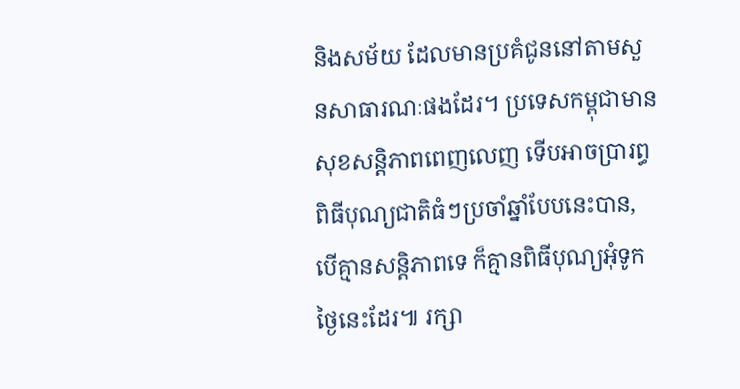និងសម័យ ដែលមានប្រគំជូននៅតាមសួនសាធារណៈផងដែរ។ ប្រទេសកម្ពុជាមានសុខសន្តិភាពពេញលេញ ទើបអាចប្រារព្ធពិធីបុណ្យជាតិធំៗប្រចាំឆ្នាំបែបនេះបាន, បើគ្មានសន្តិភាពទេ ក៏គ្មានពិធីបុណ្យអុំទូកថ្ងៃនេះដែរ៕ រក្សា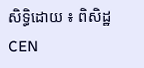សិទ្ធិដោយ ៖ ពិសិដ្ឋ CEN